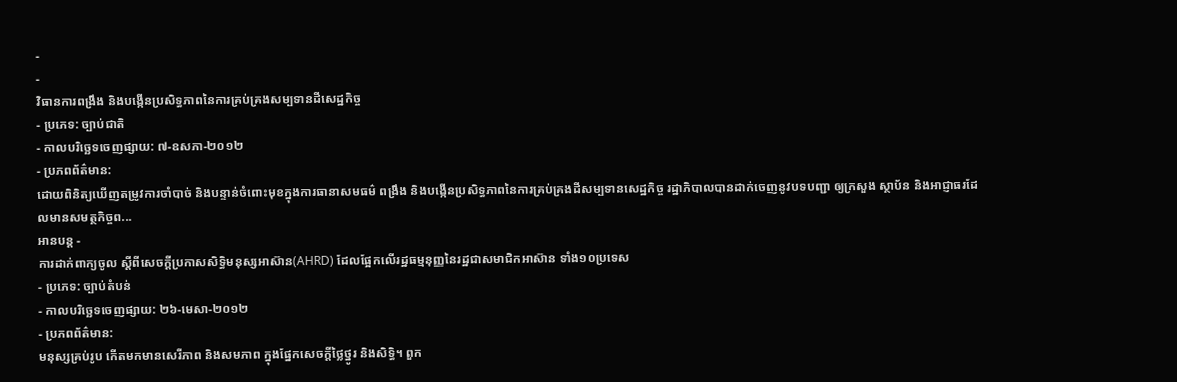-
-
វិធានការពង្រឹង និងបង្កើនប្រសិទ្ធភាពនៃការគ្រប់គ្រងសម្បទានដីសេដ្ឋកិច្ច
- ប្រភេទ: ច្បាប់ជាតិ
- កាលបរិច្ឆេទចេញផ្សាយ: ៧-ឧសភា-២០១២
- ប្រភពព័ត៌មាន:
ដោយពិនិត្យឃើញតម្រូវការចាំបាច់ និងបន្ទាន់ចំពោះមុខក្នុងការធានាសមធម៌ ពង្រឹង និងបង្កើនប្រសិទ្ធភាពនៃការគ្រប់គ្រងដីសម្បទានសេដ្ឋកិច្ច រដ្ឋាភិបាលបានដាក់ចេញនូវបទបញ្ជា ឲ្យក្រសួង ស្ថាប័ន និងអាជ្ញាធរដែលមានសមត្ថកិច្ចព...
អានបន្ត -
ការដាក់ពាក្យចូល ស្តីពីសេចក្តីប្រកាសសិទ្ធិមនុស្សអាស៊ាន(AHRD) ដែលផ្អែកលើរដ្ឋធម្មនុញ្ញនៃរដ្ឋជាសមាជិកអាស៊ាន ទាំង១០ប្រទេស
- ប្រភេទ: ច្បាប់តំបន់
- កាលបរិច្ឆេទចេញផ្សាយ: ២៦-មេសា-២០១២
- ប្រភពព័ត៌មាន:
មនុស្សគ្រប់រូប កើតមកមានសេរីភាព និងសមភាព ក្នុងផ្នែកសេចក្តីថ្លៃថ្នូរ និងសិទ្ធិ។ ពួក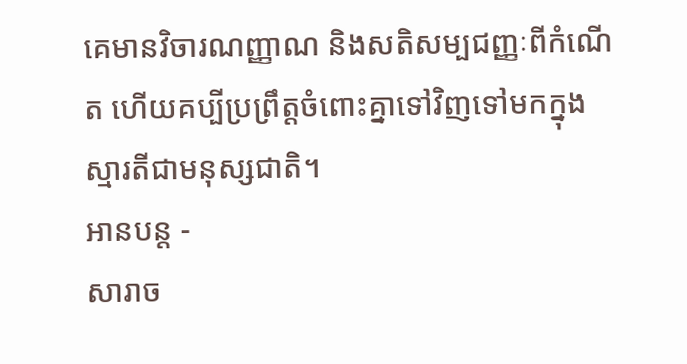គេមានវិចារណញ្ញាណ និងសតិសម្បជញ្ញៈពីកំណើត ហើយគប្បីប្រព្រឹត្តចំពោះគ្នាទៅវិញទៅមកក្នុងស្មារតីជាមនុស្សជាតិ។
អានបន្ត -
សារាច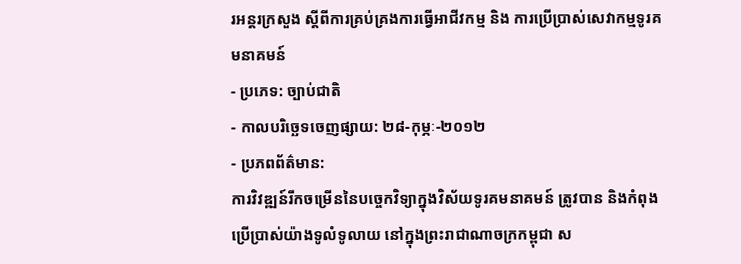រអន្តរក្រសួង ស្តីពីការគ្រប់គ្រងការធ្វើអាជីវកម្ម និង ការប្រើប្រាស់សេវាកម្មទូរគមនាគមន៍
- ប្រភេទ: ច្បាប់ជាតិ
- កាលបរិច្ឆេទចេញផ្សាយ: ២៨-កុម្ភៈ-២០១២
- ប្រភពព័ត៌មាន:
ការវិវឌ្ឍន៍រីកចម្រើននៃបច្ចេកវិទ្យាក្នុងវិស័យទូរគមនាគមន៍ ត្រូវបាន និងកំពុងប្រើប្រាស់យ៉ាងទូលំទូលាយ នៅក្នុងព្រះរាជាណាចក្រកម្ពុជា ស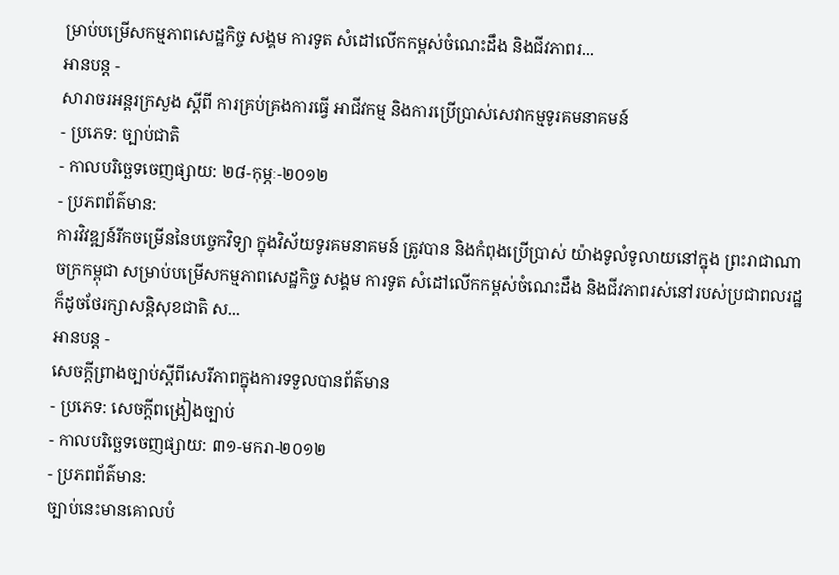ម្រាប់បម្រើសកម្មភាពសេដ្ឋកិច្ច សង្គម ការទូត សំដៅលើកកម្ពស់ចំណេះដឹង និងជីវភាពរ...
អានបន្ត -
សារាចរអន្តរក្រសួង ស្តីពី ការគ្រប់គ្រងការធ្វើ អាជីវកម្ម និងការប្រើប្រាស់សេវាកម្មទូរគមនាគមន៍
- ប្រភេទ: ច្បាប់ជាតិ
- កាលបរិច្ឆេទចេញផ្សាយ: ២៨-កុម្ភៈ-២០១២
- ប្រភពព័ត៌មាន:
ការវិវឌ្ឍន៍រីកចម្រើននៃបច្ចេកវិទ្យា ក្នុងវិស័យទូរគមនាគមន៍ ត្រូវបាន និងកំពុងប្រើប្រាស់ យ៉ាងទូលំទូលាយនៅក្នុង ព្រះរាជាណាចក្រកម្ពុជា សម្រាប់បម្រើសកម្មភាពសេដ្ឋកិច្ច សង្គម ការទូត សំដៅលើកកម្ពស់ចំណេះដឹង និងជីវភាពរស់នៅរបស់ប្រជាពលរដ្ឋ ក៏ដូចថែរក្សាសន្តិសុខជាតិ ស...
អានបន្ត -
សេចក្តីព្រាងច្បាប់ស្តីពីសេរីភាពក្នុងការទទួលបានព័ត៌មាន
- ប្រភេទ: សេចក្ដីពង្រៀងច្បាប់
- កាលបរិច្ឆេទចេញផ្សាយ: ៣១-មករា-២០១២
- ប្រភពព័ត៌មាន:
ច្បាប់នេះមានគោលបំ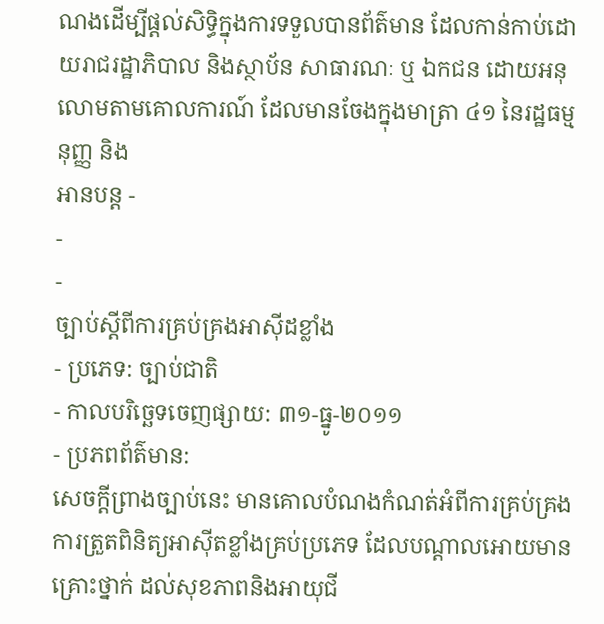ណងដើម្បីផ្តល់សិទ្ធិក្នុងការទទួលបានព័ត៌មាន ដែលកាន់កាប់ដោយរាជរដ្ឋាភិបាល និងស្ថាប័ន សាធារណៈ ឬ ឯកជន ដោយអនុលោមតាមគោលការណ៍ ដែលមានចែងក្នុងមាត្រា ៤១ នៃរដ្ឋធម្មនុញ្ញ និង
អានបន្ត -
-
-
ច្បាប់ស្តីពីការគ្រប់គ្រងអាស៊ីដខ្លាំង
- ប្រភេទ: ច្បាប់ជាតិ
- កាលបរិច្ឆេទចេញផ្សាយ: ៣១-ធ្នូ-២០១១
- ប្រភពព័ត៌មាន:
សេចក្តីព្រាងច្បាប់នេះ មានគោលបំណងកំណត់អំពីការគ្រប់គ្រង ការត្រួតពិនិត្យអាស៊ីតខ្លាំងគ្រប់ប្រភេទ ដែលបណ្តាលអោយមានគ្រោះថ្នាក់ ដល់សុខភាពនិងអាយុជី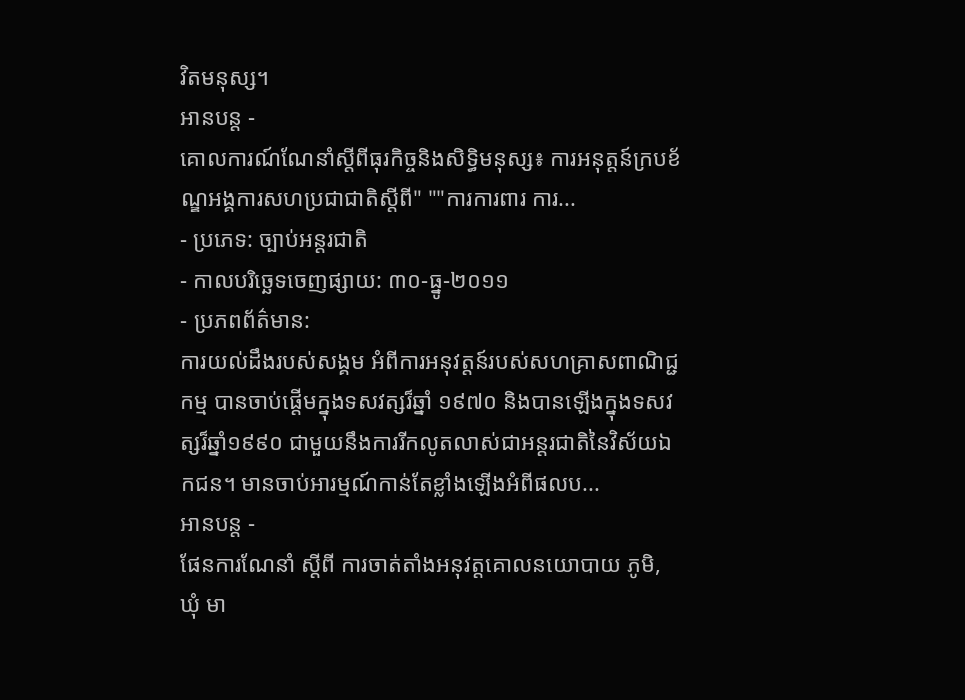វិតមនុស្ស។
អានបន្ត -
គោលការណ៍ណែនាំស្តីពីធុរកិច្ចនិងសិទ្ធិមនុស្ស៖ ការអនុត្តន៍ក្របខ័ណ្ឌអង្គការសហប្រជាជាតិស្តីពី" ""ការការពារ ការ...
- ប្រភេទ: ច្បាប់អន្តរជាតិ
- កាលបរិច្ឆេទចេញផ្សាយ: ៣០-ធ្នូ-២០១១
- ប្រភពព័ត៌មាន:
ការយល់ដឹងរបស់សង្គម អំពីការអនុវត្តន៍របស់សហគ្រាសពាណិជ្ជកម្ម បានចាប់ផ្តើមក្នុងទសវត្សរ៏ឆ្នាំ ១៩៧០ និងបានឡើងក្នុងទសវត្សរ៏ឆ្នាំ១៩៩០ ជាមួយនឹងការរីកលូតលាស់ជាអន្តរជាតិនៃវិស័យឯកជន។ មានចាប់អារម្មណ៍កាន់តែខ្លាំងឡើងអំពីផលប...
អានបន្ត -
ផែនការណែនាំ ស្តីពី ការចាត់តាំងអនុវត្តគោលនយោបាយ ភូមិ, ឃុំ មា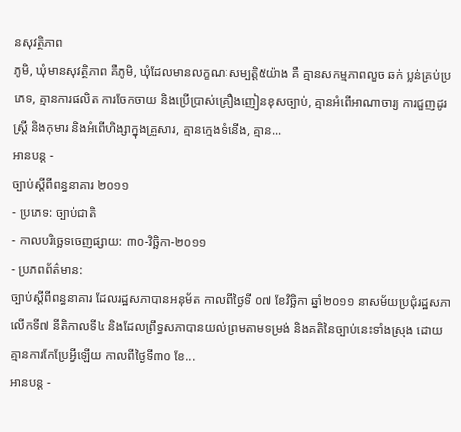នសុវត្ថិភាព
ភូមិ, ឃុំមានសុវត្ថិភាព គឺភូមិ, ឃុំដែលមានលក្ខណៈសម្បត្តិ៥យ៉ាង គឺ គ្មានសកម្មភាពលួច ឆក់ ប្លន់គ្រប់ប្រភេទ, គ្មានការផលិត ការចែកចាយ និងប្រើប្រាស់គ្រឿងញៀនខុសច្បាប់, គ្មានអំពើអាណាចារ្យ ការជួញដូរស្ត្រី និងកុមារ និងអំពើហិង្សាក្នុងគ្រួសារ, គ្មានក្មេងទំនើង, គ្មាន...
អានបន្ត -
ច្បាប់ស្តីពីពន្ធនាគារ ២០១១
- ប្រភេទ: ច្បាប់ជាតិ
- កាលបរិច្ឆេទចេញផ្សាយ: ៣០-វិច្ឆិកា-២០១១
- ប្រភពព័ត៌មាន:
ច្បាប់ស្តីពីពន្ធនាគារ ដែលរដ្ឋសភាបានអនុម័ត កាលពីថ្ងៃទី ០៧ ខែវិច្ឆិកា ឆ្នាំ២០១១ នាសម័យប្រជុំរដ្ឋសភាលើកទី៧ នីតិកាលទី៤ និងដែលព្រឹទ្ធសភាបានយល់ព្រមតាមទម្រង់ និងគតិនៃច្បាប់នេះទាំងស្រុង ដោយគ្មានការកែប្រែអ្វីឡើយ កាលពីថ្ងៃទី៣០ ខែ...
អានបន្ត -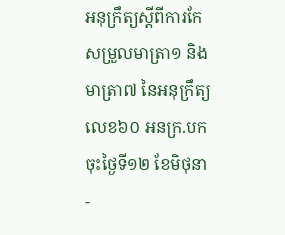អនុក្រឹត្យស្តីពីការកែសម្រួលមាត្រា១ និងមាត្រា៧ នៃអនុក្រឹត្យលេខ៦០ អនក្រ.បក ចុះថ្ងៃទី១២ ខែមិថុនា
-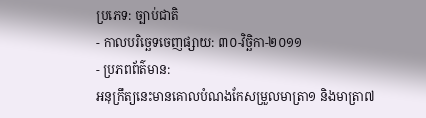ប្រភេទ: ច្បាប់ជាតិ
- កាលបរិច្ឆេទចេញផ្សាយ: ៣០-វិច្ឆិកា-២០១១
- ប្រភពព័ត៌មាន:
អនុក្រឹត្យនេះមានគោលបំណងកែសម្រួលមាត្រា១ និងមាត្រា៧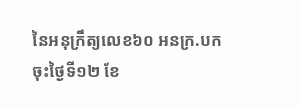នៃអនុក្រឹត្យលេខ៦០ អនក្រ.បក ចុះថ្ងៃទី១២ ខែ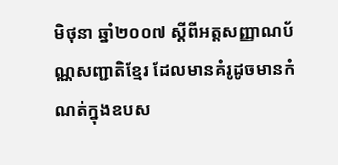មិថុនា ឆ្នាំ២០០៧ ស្តីពីអត្តសញ្ញាណប័ណ្ណសញ្ជាតិខ្មែរ ដែលមានគំរូដូចមានកំណត់ក្នុងឧបស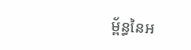ម្ព័ន្ធនៃអ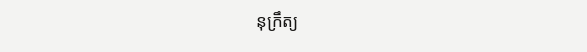នុក្រឹត្យ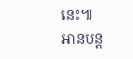នេះ៕
អានបន្ត